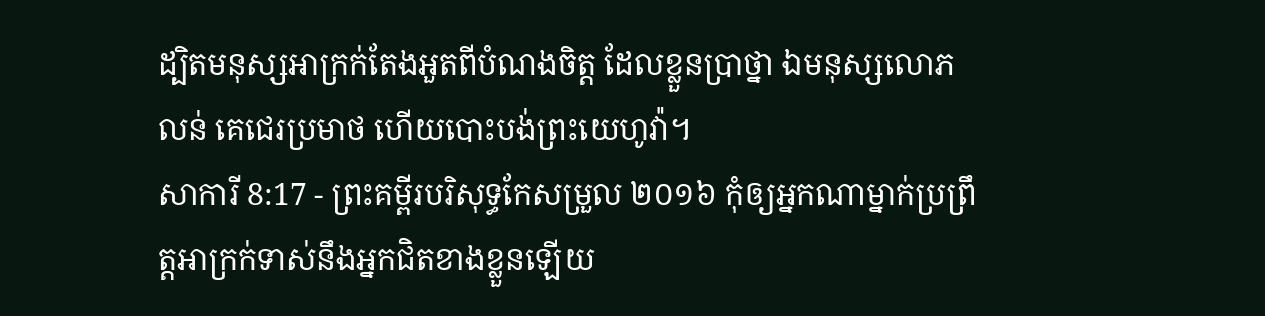ដ្បិតមនុស្សអាក្រក់តែងអួតពីបំណងចិត្ត ដែលខ្លួនប្រាថ្នា ឯមនុស្សលោភលន់ គេជេរប្រមាថ ហើយបោះបង់ព្រះយេហូវ៉ា។
សាការី 8:17 - ព្រះគម្ពីរបរិសុទ្ធកែសម្រួល ២០១៦ កុំឲ្យអ្នកណាម្នាក់ប្រព្រឹត្តអាក្រក់ទាស់នឹងអ្នកជិតខាងខ្លួនឡើយ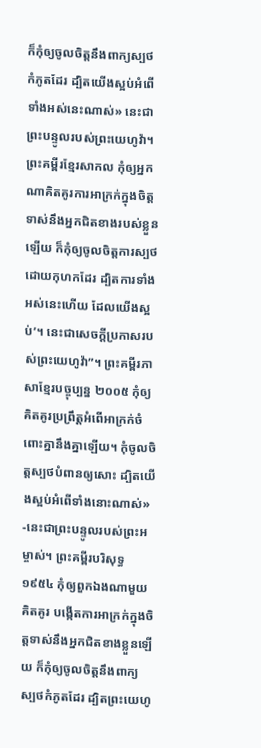ក៏កុំឲ្យចូលចិត្តនឹងពាក្យស្បថកំភូតដែរ ដ្បិតយើងស្អប់អំពើទាំងអស់នេះណាស់» នេះជាព្រះបន្ទូលរបស់ព្រះយេហូវ៉ា។ ព្រះគម្ពីរខ្មែរសាកល កុំឲ្យអ្នកណាគិតគូរការអាក្រក់ក្នុងចិត្តទាស់នឹងអ្នកជិតខាងរបស់ខ្លួនឡើយ ក៏កុំឲ្យចូលចិត្តការស្បថដោយកុហកដែរ ដ្បិតការទាំងអស់នេះហើយ ដែលយើងស្អប់’។ នេះជាសេចក្ដីប្រកាសរបស់ព្រះយេហូវ៉ា”។ ព្រះគម្ពីរភាសាខ្មែរបច្ចុប្បន្ន ២០០៥ កុំឲ្យគិតគូរប្រព្រឹត្តអំពើអាក្រក់ចំពោះគ្នានឹងគ្នាឡើយ។ កុំចូលចិត្តស្បថបំពានឲ្យសោះ ដ្បិតយើងស្អប់អំពើទាំងនោះណាស់» -នេះជាព្រះបន្ទូលរបស់ព្រះអម្ចាស់។ ព្រះគម្ពីរបរិសុទ្ធ ១៩៥៤ កុំឲ្យពួកឯងណាមួយគិតគូរ បង្កើតការអាក្រក់ក្នុងចិត្តទាស់នឹងអ្នកជិតខាងខ្លួនឡើយ ក៏កុំឲ្យចូលចិត្តនឹងពាក្យស្បថកំភូតដែរ ដ្បិតព្រះយេហូ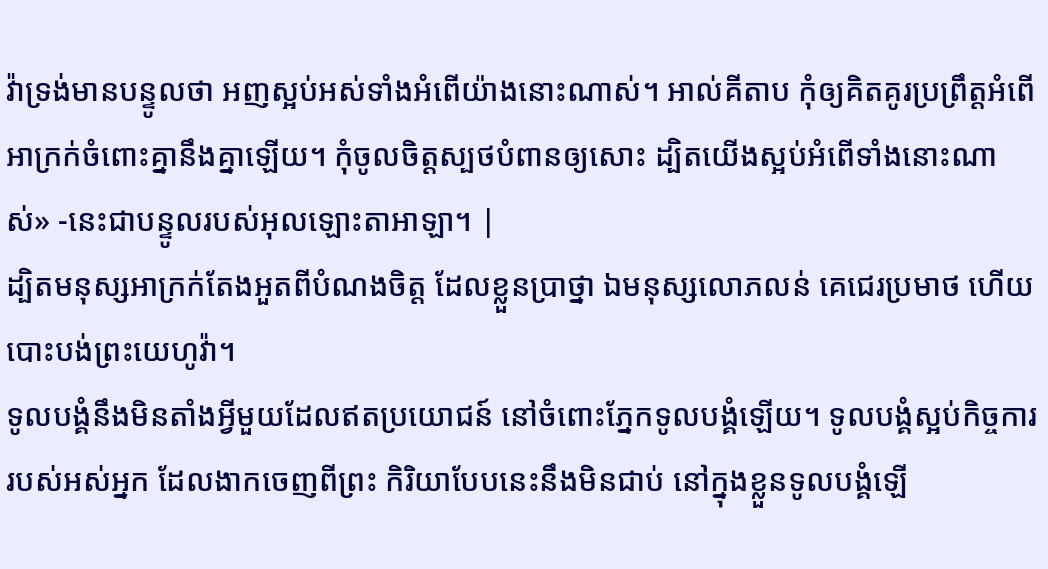វ៉ាទ្រង់មានបន្ទូលថា អញស្អប់អស់ទាំងអំពើយ៉ាងនោះណាស់។ អាល់គីតាប កុំឲ្យគិតគូរប្រព្រឹត្តអំពើអាក្រក់ចំពោះគ្នានឹងគ្នាឡើយ។ កុំចូលចិត្តស្បថបំពានឲ្យសោះ ដ្បិតយើងស្អប់អំពើទាំងនោះណាស់» -នេះជាបន្ទូលរបស់អុលឡោះតាអាឡា។ |
ដ្បិតមនុស្សអាក្រក់តែងអួតពីបំណងចិត្ត ដែលខ្លួនប្រាថ្នា ឯមនុស្សលោភលន់ គេជេរប្រមាថ ហើយបោះបង់ព្រះយេហូវ៉ា។
ទូលបង្គំនឹងមិនតាំងអ្វីមួយដែលឥតប្រយោជន៍ នៅចំពោះភ្នែកទូលបង្គំឡើយ។ ទូលបង្គំស្អប់កិច្ចការរបស់អស់អ្នក ដែលងាកចេញពីព្រះ កិរិយាបែបនេះនឹងមិនជាប់ នៅក្នុងខ្លួនទូលបង្គំឡើ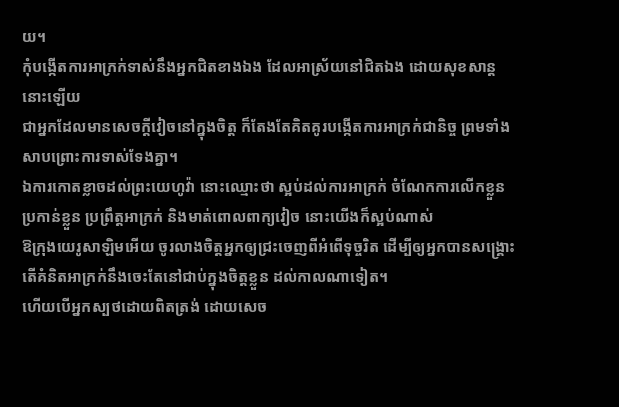យ។
កុំបង្កើតការអាក្រក់ទាស់នឹងអ្នកជិតខាងឯង ដែលអាស្រ័យនៅជិតឯង ដោយសុខសាន្តនោះឡើយ
ជាអ្នកដែលមានសេចក្ដីវៀចនៅក្នុងចិត្ត ក៏តែងតែគិតគូរបង្កើតការអាក្រក់ជានិច្ច ព្រមទាំងសាបព្រោះការទាស់ទែងគ្នា។
ឯការកោតខ្លាចដល់ព្រះយេហូវ៉ា នោះឈ្មោះថា ស្អប់ដល់ការអាក្រក់ ចំណែកការលើកខ្លួន ប្រកាន់ខ្លួន ប្រព្រឹត្តអាក្រក់ និងមាត់ពោលពាក្យវៀច នោះយើងក៏ស្អប់ណាស់
ឱក្រុងយេរូសាឡិមអើយ ចូរលាងចិត្តអ្នកឲ្យជ្រះចេញពីអំពើទុច្ចរិត ដើម្បីឲ្យអ្នកបានសង្គ្រោះ តើគំនិតអាក្រក់នឹងចេះតែនៅជាប់ក្នុងចិត្តខ្លួន ដល់កាលណាទៀត។
ហើយបើអ្នកស្បថដោយពិតត្រង់ ដោយសេច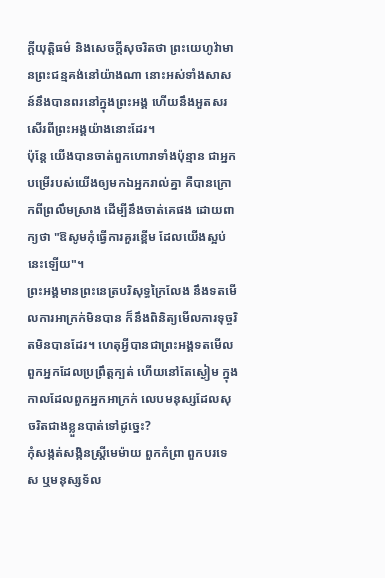ក្ដីយុត្តិធម៌ និងសេចក្ដីសុចរិតថា ព្រះយេហូវ៉ាមានព្រះជន្មគង់នៅយ៉ាងណា នោះអស់ទាំងសាសន៍នឹងបានពរនៅក្នុងព្រះអង្គ ហើយនឹងអួតសរសើរពីព្រះអង្គយ៉ាងនោះដែរ។
ប៉ុន្តែ យើងបានចាត់ពួកហោរាទាំងប៉ុន្មាន ជាអ្នកបម្រើរបស់យើងឲ្យមកឯអ្នករាល់គ្នា គឺបានក្រោកពីព្រលឹមស្រាង ដើម្បីនឹងចាត់គេផង ដោយពាក្យថា "ឱសូមកុំធ្វើការគួរខ្ពើម ដែលយើងស្អប់នេះឡើយ"។
ព្រះអង្គមានព្រះនេត្របរិសុទ្ធក្រៃលែង នឹងទតមើលការអាក្រក់មិនបាន ក៏នឹងពិនិត្យមើលការទុច្ចរិតមិនបានដែរ។ ហេតុអ្វីបានជាព្រះអង្គទតមើល ពួកអ្នកដែលប្រព្រឹត្តក្បត់ ហើយនៅតែស្ងៀម ក្នុងកាលដែលពួកអ្នកអាក្រក់ លេបមនុស្សដែលសុចរិតជាងខ្លួនបាត់ទៅដូច្នេះ?
កុំសង្កត់សង្កិនស្ត្រីមេម៉ាយ ពួកកំព្រា ពួកបរទេស ឬមនុស្សទ័ល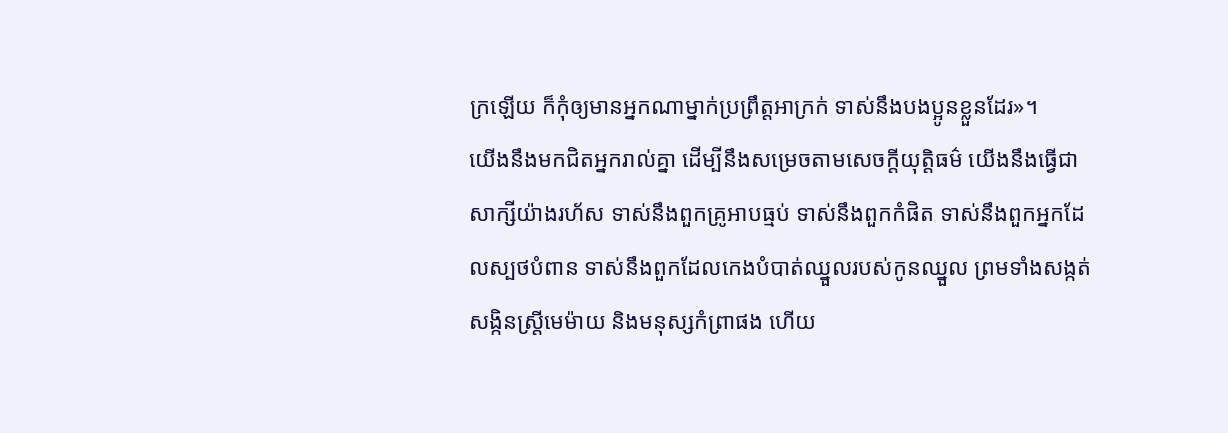ក្រឡើយ ក៏កុំឲ្យមានអ្នកណាម្នាក់ប្រព្រឹត្តអាក្រក់ ទាស់នឹងបងប្អូនខ្លួនដែរ»។
យើងនឹងមកជិតអ្នករាល់គ្នា ដើម្បីនឹងសម្រេចតាមសេចក្ដីយុត្តិធម៌ យើងនឹងធ្វើជាសាក្សីយ៉ាងរហ័ស ទាស់នឹងពួកគ្រូអាបធ្មប់ ទាស់នឹងពួកកំផិត ទាស់នឹងពួកអ្នកដែលស្បថបំពាន ទាស់នឹងពួកដែលកេងបំបាត់ឈ្នួលរបស់កូនឈ្នួល ព្រមទាំងសង្កត់សង្កិនស្ត្រីមេម៉ាយ និងមនុស្សកំព្រាផង ហើយ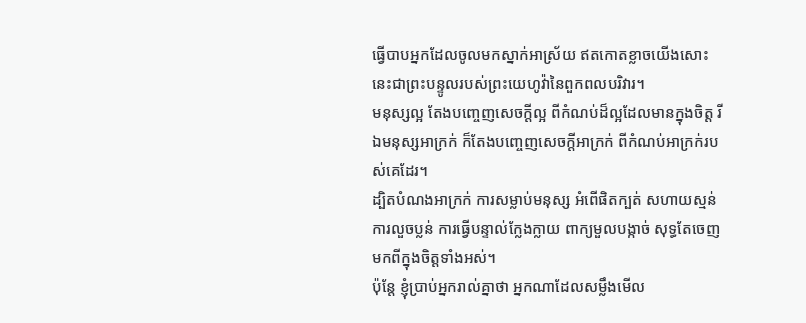ធ្វើបាបអ្នកដែលចូលមកស្នាក់អាស្រ័យ ឥតកោតខ្លាចយើងសោះ នេះជាព្រះបន្ទូលរបស់ព្រះយេហូវ៉ានៃពួកពលបរិវារ។
មនុស្សល្អ តែងបញ្ចេញសេចក្តីល្អ ពីកំណប់ដ៏ល្អដែលមានក្នុងចិត្ត រីឯមនុស្សអាក្រក់ ក៏តែងបញ្ចេញសេចក្តីអាក្រក់ ពីកំណប់អាក្រក់របស់គេដែរ។
ដ្បិតបំណងអាក្រក់ ការសម្លាប់មនុស្ស អំពើផិតក្បត់ សហាយស្មន់ ការលួចប្លន់ ការធ្វើបន្ទាល់ក្លែងក្លាយ ពាក្យមួលបង្កាច់ សុទ្ធតែចេញមកពីក្នុងចិត្តទាំងអស់។
ប៉ុន្តែ ខ្ញុំប្រាប់អ្នករាល់គ្នាថា អ្នកណាដែលសម្លឹងមើល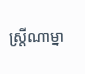ស្ត្រីណាម្នា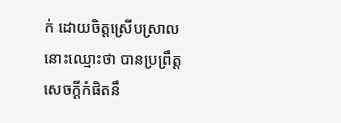ក់ ដោយចិត្តស្រើបស្រាល នោះឈ្មោះថា បានប្រព្រឹត្តសេចក្តីកំផិតនឹ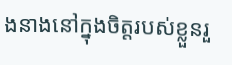ងនាងនៅក្នុងចិត្តរបស់ខ្លួនរួ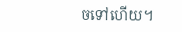ចទៅហើយ។